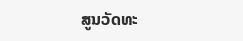ສູນວັດທະ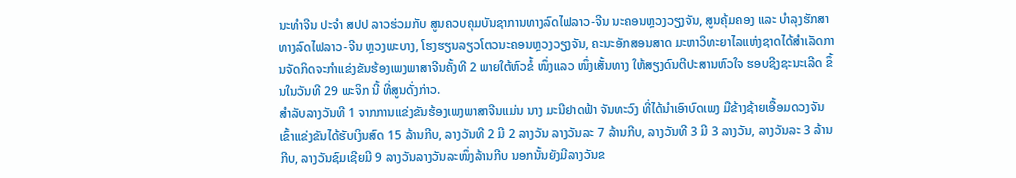ນະທຳຈີນ ປະຈຳ ສປປ ລາວຮ່ວມກັບ ສູນຄວບຄຸມບັນຊາການທາງລົດໄຟລາວ-ຈີນ ນະຄອນຫຼວງວຽງຈັນ, ສູນຄຸ້ມຄອງ ແລະ ບຳລຸງຮັກສາທາງລົດໄຟລາວ-ຈີນ ຫຼວງພະບາງ, ໂຮງຮຽນລຽວໂຕວນະຄອນຫຼວງວຽງຈັນ, ຄະນະອັກສອນສາດ ມະຫາວິທະຍາໄລແຫ່ງຊາດໄດ້ສໍາເລັດການຈັດກິດຈະກຳແຂ່ງຂັນຮ້ອງເພງພາສາຈີນຄັ້ງທີ 2 ພາຍໃຕ້ຫົວຂໍ້ ໜຶ່ງແລວ ໜຶ່ງເສັ້ນທາງ ໃຫ້ສຽງດົນຕີປະສານຫົວໃຈ ຮອບຊີງຊະນະເລີດ ຂຶ້ນໃນວັນທີ 29 ພະຈິກ ນີ້ ທີ່ສູນດັ່ງກ່າວ.
ສຳລັບລາງວັນທີ 1 ຈາກການແຂ່ງຂັນຮ້ອງເພງພາສາຈີນແມ່ນ ນາງ ມະນີຢາດຟ້າ ຈັນທະວົງ ທີ່ໄດ້ນໍາເອົາບົດເພງ ມືຂ້າງຊ້າຍເອື້ອມດວງຈັນ ເຂົ້າແຂ່ງຂັນໄດ້ຮັບເງິນສົດ 15 ລ້ານກີບ, ລາງວັນທີ 2 ມີ 2 ລາງວັນ ລາງວັນລະ 7 ລ້ານກີບ, ລາງວັນທີ 3 ມີ 3 ລາງວັນ, ລາງວັນລະ 3 ລ້ານກີບ, ລາງວັນຊົມເຊີຍມີ 9 ລາງວັນລາງວັນລະໜຶ່ງລ້ານກີບ ນອກນັ້ນຍັງມີລາງວັນຂ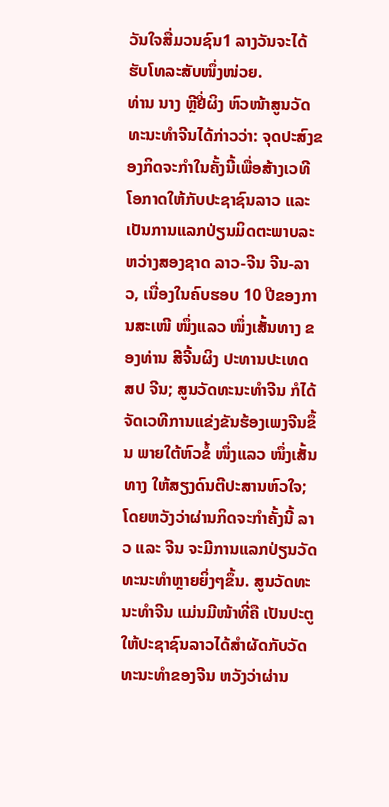ວັນໃຈສື່ມວນຊົນ1 ລາງວັນຈະໄດ້ຮັບໂທລະສັບໜຶ່ງໜ່ວຍ.
ທ່ານ ນາງ ຫຼີຢີ່ຜິງ ຫົວໜ້າສູນວັດທະນະທໍາຈີນໄດ້ກ່າວວ່າ: ຈຸດປະສົງຂອງກິດຈະກໍາໃນຄັ້ງນີ້ເພື່ອສ້າງເວທີ ໂອກາດໃຫ້ກັບປະຊາຊົນລາວ ແລະ ເປັນການແລກປ່ຽນມິດຕະພາບລະຫວ່າງສອງຊາດ ລາວ-ຈີນ ຈີນ-ລາວ, ເນື່ອງໃນຄົບຮອບ 10 ປີຂອງການສະເໜີ ໜຶ່ງແລວ ໜຶ່ງເສັ້ນທາງ ຂອງທ່ານ ສີຈີ້ນຜິງ ປະທານປະເທດ ສປ ຈີນ; ສູນວັດທະນະທໍາຈີນ ກໍໄດ້ຈັດເວທີການແຂ່ງຂັນຮ້ອງເພງຈີນຂຶ້ນ ພາຍໃຕ້ຫົວຂໍ້ ໜຶ່ງແລວ ໜຶ່ງເສັ້ນທາງ ໃຫ້ສຽງດົນຕີປະສານຫົວໃຈ; ໂດຍຫວັງວ່າຜ່ານກິດຈະກໍາຄັ້ງນີ້ ລາວ ແລະ ຈີນ ຈະມີການແລກປ່ຽນວັດທະນະທໍາຫຼາຍຍິ່ງໆຂຶ້ນ. ສູນວັດທະນະທໍາຈີນ ແມ່ນມີໜ້າທີ່ຄື ເປັນປະຕູໃຫ້ປະຊາຊົນລາວໄດ້ສໍາຜັດກັບວັດທະນະທໍາຂອງຈີນ ຫວັງວ່າຜ່ານ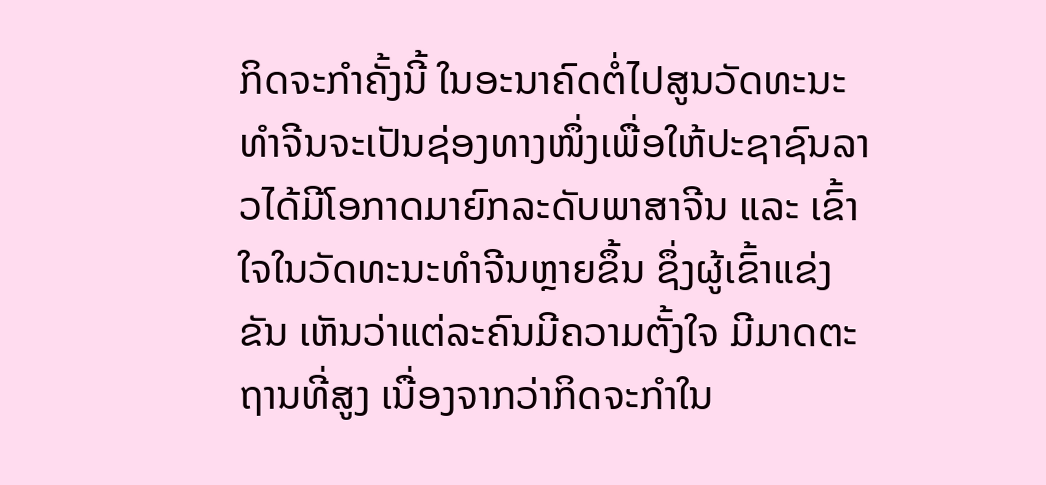ກິດຈະກໍາຄັ້ງນີ້ ໃນອະນາຄົດຕໍ່ໄປສູນວັດທະນະທໍາຈີນຈະເປັນຊ່ອງທາງໜຶ່ງເພື່ອໃຫ້ປະຊາຊົນລາວໄດ້ມີໂອກາດມາຍົກລະດັບພາສາຈີນ ແລະ ເຂົ້າໃຈໃນວັດທະນະທໍາຈີນຫຼາຍຂຶ້ນ ຊຶ່ງຜູ້ເຂົ້າແຂ່ງຂັນ ເຫັນວ່າແຕ່ລະຄົນມີຄວາມຕັ້ງໃຈ ມີມາດຕະຖານທີ່ສູງ ເນື່ອງຈາກວ່າກິດຈະກໍາໃນ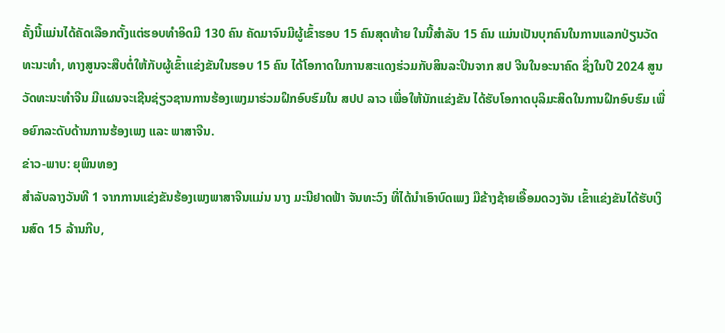ຄັ້ງນີ້ແມ່ນໄດ້ຄັດເລືອກຕັ້ງແຕ່ຮອບທໍາອິດມີ 130 ຄົນ ຄັດມາຈົນມີຜູ້ເຂົ້າຮອບ 15 ຄົນສຸດທ້າຍ ໃນນີ້ສໍາລັບ 15 ຄົນ ແມ່ນເປັນບຸກຄົນໃນການແລກປ່ຽນວັດທະນະທໍາ, ທາງສູນຈະສືບຕໍ່ໃຫ້ກັບຜູ້ເຂົ້າແຂ່ງຂັນໃນຮອບ 15 ຄົນ ໄດ້ໂອກາດໃນການສະແດງຮ່ວມກັບສິນລະປິນຈາກ ສປ ຈີນໃນອະນາຄົດ ຊຶ່ງໃນປີ 2024 ສູນວັດທະນະທໍາຈີນ ມີແຜນຈະເຊີນຊ່ຽວຊານການຮ້ອງເພງມາຮ່ວມຝຶກອົບຮົມໃນ ສປປ ລາວ ເພື່ອໃຫ້ນັກແຂ່ງຂັນ ໄດ້ຮັບໂອກາດບຸລິມະສິດໃນການຝຶກອົບຮົມ ເພື່ອຍົກລະດັບດ້ານການຮ້ອງເພງ ແລະ ພາສາຈີນ.
ຂ່າວ-ພາບ: ຍຸພິນທອງ
ສຳລັບລາງວັນທີ 1 ຈາກການແຂ່ງຂັນຮ້ອງເພງພາສາຈີນແມ່ນ ນາງ ມະນີຢາດຟ້າ ຈັນທະວົງ ທີ່ໄດ້ນໍາເອົາບົດເພງ ມືຂ້າງຊ້າຍເອື້ອມດວງຈັນ ເຂົ້າແຂ່ງຂັນໄດ້ຮັບເງິນສົດ 15 ລ້ານກີບ,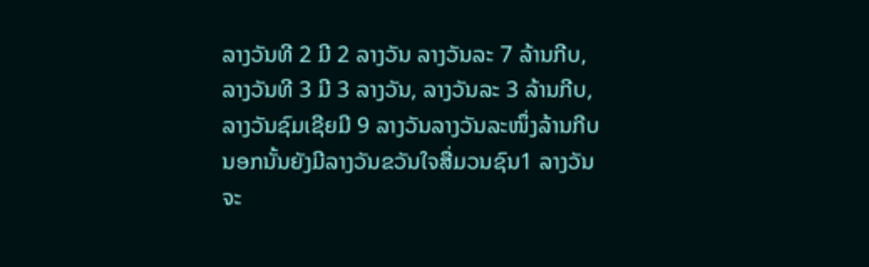ລາງວັນທີ 2 ມີ 2 ລາງວັນ ລາງວັນລະ 7 ລ້ານກີບ, ລາງວັນທີ 3 ມີ 3 ລາງວັນ, ລາງວັນລະ 3 ລ້ານກີບ, ລາງວັນຊົມເຊີຍມີ 9 ລາງວັນລາງວັນລະໜຶ່ງລ້ານກີບ ນອກນັ້ນຍັງມີລາງວັນຂວັນໃຈສື່ມວນຊົນ1 ລາງວັນຈະ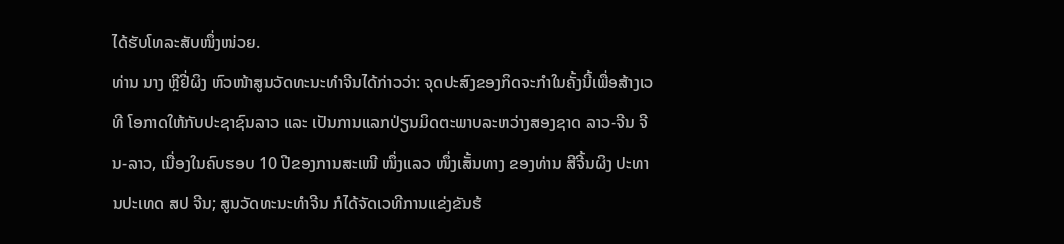ໄດ້ຮັບໂທລະສັບໜຶ່ງໜ່ວຍ.
ທ່ານ ນາງ ຫຼີຢີ່ຜິງ ຫົວໜ້າສູນວັດທະນະທໍາຈີນໄດ້ກ່າວວ່າ: ຈຸດປະສົງຂອງກິດຈະກໍາໃນຄັ້ງນີ້ເພື່ອສ້າງເວທີ ໂອກາດໃຫ້ກັບປະຊາຊົນລາວ ແລະ ເປັນການແລກປ່ຽນມິດຕະພາບລະຫວ່າງສອງຊາດ ລາວ-ຈີນ ຈີນ-ລາວ, ເນື່ອງໃນຄົບຮອບ 10 ປີຂອງການສະເໜີ ໜຶ່ງແລວ ໜຶ່ງເສັ້ນທາງ ຂອງທ່ານ ສີຈີ້ນຜິງ ປະທານປະເທດ ສປ ຈີນ; ສູນວັດທະນະທໍາຈີນ ກໍໄດ້ຈັດເວທີການແຂ່ງຂັນຮ້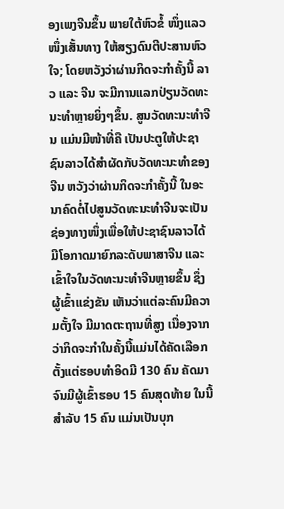ອງເພງຈີນຂຶ້ນ ພາຍໃຕ້ຫົວຂໍ້ ໜຶ່ງແລວ ໜຶ່ງເສັ້ນທາງ ໃຫ້ສຽງດົນຕີປະສານຫົວໃຈ; ໂດຍຫວັງວ່າຜ່ານກິດຈະກໍາຄັ້ງນີ້ ລາວ ແລະ ຈີນ ຈະມີການແລກປ່ຽນວັດທະນະທໍາຫຼາຍຍິ່ງໆຂຶ້ນ. ສູນວັດທະນະທໍາຈີນ ແມ່ນມີໜ້າທີ່ຄື ເປັນປະຕູໃຫ້ປະຊາຊົນລາວໄດ້ສໍາຜັດກັບວັດທະນະທໍາຂອງຈີນ ຫວັງວ່າຜ່ານກິດຈະກໍາຄັ້ງນີ້ ໃນອະນາຄົດຕໍ່ໄປສູນວັດທະນະທໍາຈີນຈະເປັນຊ່ອງທາງໜຶ່ງເພື່ອໃຫ້ປະຊາຊົນລາວໄດ້ມີໂອກາດມາຍົກລະດັບພາສາຈີນ ແລະ ເຂົ້າໃຈໃນວັດທະນະທໍາຈີນຫຼາຍຂຶ້ນ ຊຶ່ງຜູ້ເຂົ້າແຂ່ງຂັນ ເຫັນວ່າແຕ່ລະຄົນມີຄວາມຕັ້ງໃຈ ມີມາດຕະຖານທີ່ສູງ ເນື່ອງຈາກວ່າກິດຈະກໍາໃນຄັ້ງນີ້ແມ່ນໄດ້ຄັດເລືອກຕັ້ງແຕ່ຮອບທໍາອິດມີ 130 ຄົນ ຄັດມາຈົນມີຜູ້ເຂົ້າຮອບ 15 ຄົນສຸດທ້າຍ ໃນນີ້ສໍາລັບ 15 ຄົນ ແມ່ນເປັນບຸກ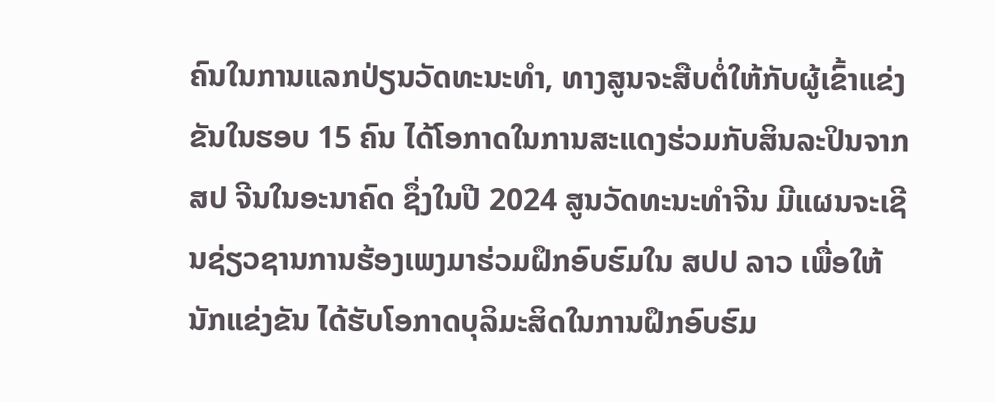ຄົນໃນການແລກປ່ຽນວັດທະນະທໍາ, ທາງສູນຈະສືບຕໍ່ໃຫ້ກັບຜູ້ເຂົ້າແຂ່ງຂັນໃນຮອບ 15 ຄົນ ໄດ້ໂອກາດໃນການສະແດງຮ່ວມກັບສິນລະປິນຈາກ ສປ ຈີນໃນອະນາຄົດ ຊຶ່ງໃນປີ 2024 ສູນວັດທະນະທໍາຈີນ ມີແຜນຈະເຊີນຊ່ຽວຊານການຮ້ອງເພງມາຮ່ວມຝຶກອົບຮົມໃນ ສປປ ລາວ ເພື່ອໃຫ້ນັກແຂ່ງຂັນ ໄດ້ຮັບໂອກາດບຸລິມະສິດໃນການຝຶກອົບຮົມ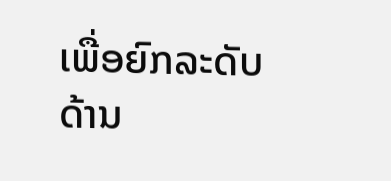ເພື່ອຍົກລະດັບດ້ານ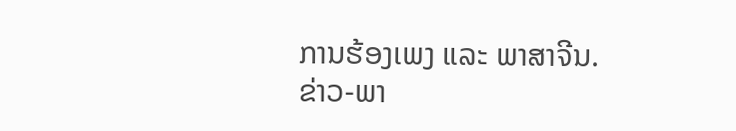ການຮ້ອງເພງ ແລະ ພາສາຈີນ.
ຂ່າວ-ພາ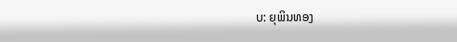ບ: ຍຸພິນທອງ